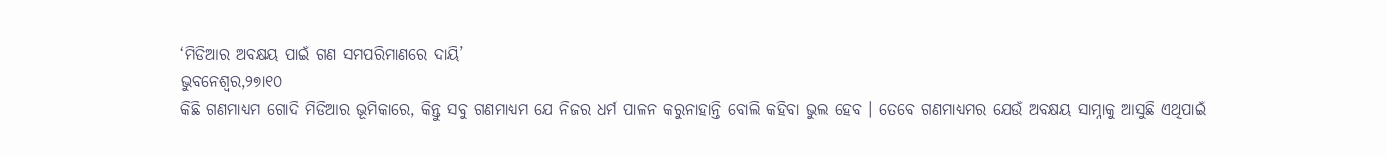‘ମିଡିଆର ଅବକ୍ଷୟ ପାଇଁ ଗଣ ସମପରିମାଣରେ ଦାୟି’
ଭୁବନେଶ୍ୱର,୨୭ା୧୦
କିଛି ଗଣମାଧ୍ୟମ ଗୋଦି ମିଡିଆର ଭୂମିକାରେ, କିନ୍ତୁ ସବୁ ଗଣମାଧ୍ୟମ ଯେ ନିଜର ଧର୍ମ ପାଳନ କରୁନାହାନ୍ତି ବୋଲି କହିବା ଭୁଲ ହେବ । ତେବେ ଗଣମାଧ୍ୟମର ଯେଉଁ ଅବକ୍ଷୟ ସାମ୍ନାକୁ ଆସୁଛି ଏଥିପାଇଁ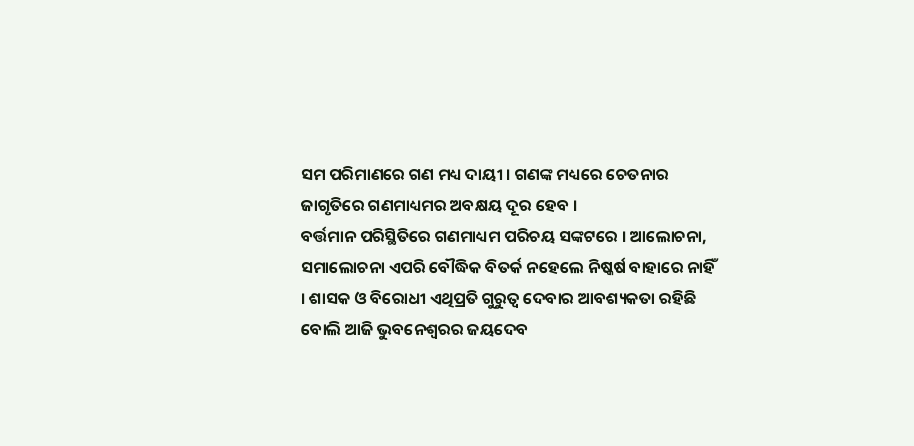ସମ ପରିମାଣରେ ଗଣ ମଧ୍ୟ ଦାୟୀ । ଗଣଙ୍କ ମଧ୍ୟରେ ଚେତନାର ଜାଗୃତିରେ ଗଣମାଧ୍ୟମର ଅବକ୍ଷୟ ଦୂର ହେବ ।
ବର୍ତ୍ତମାନ ପରିସ୍ଥିତିରେ ଗଣମାଧ୍ୟମ ପରିଚୟ ସଙ୍କଟରେ । ଆଲୋଚନା, ସମାଲୋଚନା ଏପରି ବୌଦ୍ଧିକ ବିତର୍କ ନହେଲେ ନିଷ୍କର୍ଷ ବାହାରେ ନାହିଁ । ଶାସକ ଓ ବିରୋଧୀ ଏଥିପ୍ରତି ଗୁରୁତ୍ୱ ଦେବାର ଆବଶ୍ୟକତା ରହିଛି ବୋଲି ଆଜି ଭୁବନେଶ୍ୱରର ଜୟଦେବ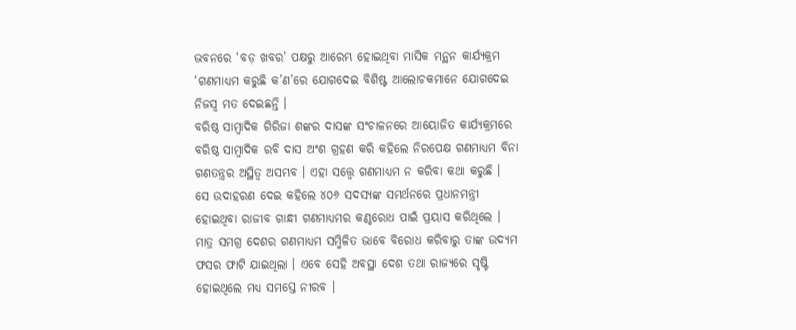ଭବନରେ ‘ବଡ଼ ଖବର’ ପକ୍ଷରୁ ଆରେମ୍ଭ ହୋଇଥିବା ମାସିକ ମନ୍ଥନ କାର୍ଯ୍ୟକ୍ରମ ‘ଗଣମାଧ୍ୟମ କରୁଛି କ’ଣ’ରେ ଯୋଗଦେଇ ବିଶିଷ୍ଟ ଆଲୋଚକମାନେ ଯୋଗଦେଇ ନିଜସ୍ୱ ମତ ଦେଇଛନ୍ତି ।
ବରିଷ୍ଠ ସାମ୍ବାଦିକ ଗିରିଜା ଶଙ୍କର ଦାସଙ୍କ ସଂଚାଳନରେ ଆୟୋଜିତ କାର୍ଯ୍ୟକ୍ରମରେ ବରିଷ୍ଠ ସାମ୍ବାଦିକ ରବି ଦାସ ଅଂଶ ଗ୍ରହଣ କରି କହିଲେ ନିରପେକ୍ଷ ଗଣମାଧ୍ୟମ ବିନା ଗଣତନ୍ତ୍ରର ଅସ୍ଥିତ୍ୱ ଅସମ୍ଭବ । ଏହା ସତ୍ତ୍ୱେ ଗଣମାଧ୍ୟମ ନ କରିବା କଥା କରୁଛି । ସେ ଉଦାହରଣ ଦେଇ କହିଲେ ୪୦୬ ସଦସ୍ୟଙ୍କ ସମର୍ଥନରେ ପ୍ରଧାନମନ୍ତ୍ରୀ ହୋଇଥିବା ରାଜୀବ ଗାନ୍ଧୀ ଗଣମାଧ୍ୟମର କଣ୍ଠରୋଧ ପାଇଁ ପ୍ରୟାସ କରିଥିଲେ । ମାତ୍ର ସମଗ୍ର ଦେଶର ଗଣମାଧ୍ୟମ ସମ୍ମିଳିତ ଭାବେ ବିରୋଧ କରିବାରୁ ତାଙ୍କ ଉଦ୍ୟମ ଫସର ଫାଟି ଯାଇଥିଲା । ଏବେ ସେହି ଅବସ୍ଥା ଦେଶ ତଥା ରାଜ୍ୟରେ ସୃଷ୍ଟି ହୋଇଥିଲେ ମଧ୍ୟ ସମସ୍ତେ ନୀରବ ।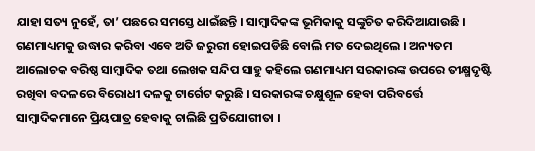ଯାହା ସତ୍ୟ ନୁହେଁ, ତା’ ପଛରେ ସମସ୍ତେ ଧାଇଁଛନ୍ତି । ସାମ୍ବାଦିକଙ୍କ ଭୂମିକାକୁ ସଙ୍କୁଚିତ କରିଦିଆଯାଉଛି । ଗଣମାଧ୍ୟମକୁ ଉଦ୍ଧାର କରିବା ଏବେ ଅତି ଜରୁରୀ ହୋଇପଡିଛି ବୋଲି ମତ ଦେଇଥିଲେ । ଅନ୍ୟତମ ଆଲୋଚକ ବରିଷ୍ଠ ସାମ୍ବାଦିକ ତଥା ଲେଖକ ସନ୍ଦିପ ସାହୁ କହିଲେ ଗଣମାଧ୍ୟମ ସରକାରଙ୍କ ଉପରେ ତୀକ୍ଷ୍ମଦୃଷ୍ଟି ରଖିବା ବଦଳରେ ବିରୋଧୀ ଦଳକୁ ଟାର୍ଗେଟ କରୁଛି । ସରକାରଙ୍କ ଚକ୍ଷୁଶୂଳ ହେବା ପରିବର୍ତ୍ତେ ସାମ୍ବାଦିକମାନେ ପ୍ରିୟପାତ୍ର ହେବାକୁ ଚାଲିଛି ପ୍ରତିଯୋଗୀତା ।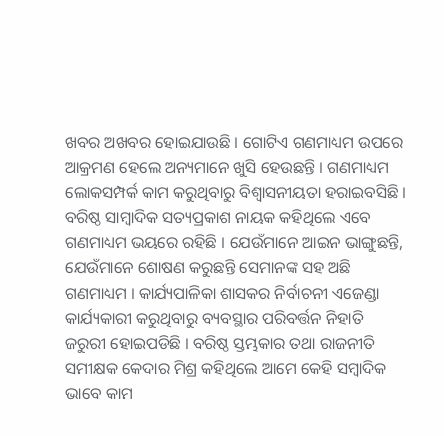ଖବର ଅଖବର ହୋଇଯାଉଛି । ଗୋଟିଏ ଗଣମାଧ୍ୟମ ଉପରେ ଆକ୍ରମଣ ହେଲେ ଅନ୍ୟମାନେ ଖୁସି ହେଉଛନ୍ତି । ଗଣମାଧ୍ୟମ ଲୋକସମ୍ପର୍କ କାମ କରୁଥିବାରୁ ବିଶ୍ୱାସନୀୟତା ହରାଇବସିଛି । ବରିଷ୍ଠ ସାମ୍ବାଦିକ ସତ୍ୟପ୍ରକାଶ ନାୟକ କହିଥିଲେ ଏବେ ଗଣମାଧ୍ୟମ ଭୟରେ ରହିଛି । ଯେଉଁମାନେ ଆଇନ ଭାଙ୍ଗୁଛନ୍ତି, ଯେଉଁମାନେ ଶୋଷଣ କରୁଛନ୍ତି ସେମାନଙ୍କ ସହ ଅଛି ଗଣମାଧ୍ୟମ । କାର୍ଯ୍ୟପାଳିକା ଶାସକର ନିର୍ବାଚନୀ ଏଜେଣ୍ଡା କାର୍ଯ୍ୟକାରୀ କରୁଥିବାରୁ ବ୍ୟବସ୍ଥାର ପରିବର୍ତ୍ତନ ନିହାତି ଜରୁରୀ ହୋଇପଡିଛି । ବରିଷ୍ଠ ସ୍ତମ୍ଭକାର ତଥା ରାଜନୀତି ସମୀକ୍ଷକ କେଦାର ମିଶ୍ର କହିଥିଲେ ଆମେ କେହି ସମ୍ବାଦିକ ଭାବେ କାମ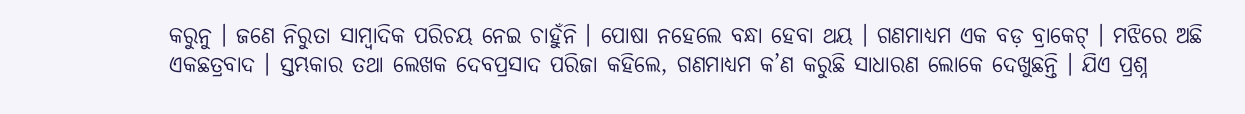କରୁନୁ । ଜଣେ ନିରୁତା ସାମ୍ବାଦିକ ପରିଚୟ ନେଇ ଚାହୁଁନି । ପୋଷା ନହେଲେ ବନ୍ଧା ହେବା ଥୟ । ଗଣମାଧ୍ୟମ ଏକ ବଡ଼ ବ୍ରାକେଟ୍ । ମଝିରେ ଅଛି ଏକଛତ୍ରବାଦ । ସ୍ତମ୍ଭକାର ତଥା ଲେଖକ ଦେବପ୍ରସାଦ ପରିଜା କହିଲେ, ଗଣମାଧ୍ୟମ କ’ଣ କରୁଛି ସାଧାରଣ ଲୋକେ ଦେଖୁଛନ୍ତି । ଯିଏ ପ୍ରଶ୍ନ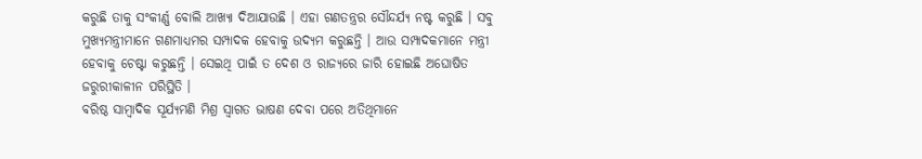କରୁଛି ତାକୁ ସଂକୀର୍ଣ୍ଣ ବୋଲି ଆଖ୍ୟା ଦିଆଯାଉଛି । ଏହା ଗଣତନ୍ତ୍ରର ସୌନ୍ଦର୍ଯ୍ୟ ନଷ୍ଟ କରୁଛି । ସବୁ ମୁଖ୍ୟମନ୍ତ୍ରୀମାନେ ଗଣମାଧ୍ୟମର ସମ୍ପାଦକ ହେବାକୁ ଉଦ୍ୟମ କରୁଛନ୍ତି । ଆଉ ସମ୍ପାଦକମାନେ ମନ୍ତ୍ରୀ ହେବାକୁ ଚେଷ୍ଟା କରୁଛନ୍ତି । ସେଇଥି ପାଇଁ ତ ଦେଶ ଓ ରାଜ୍ୟରେ ଜାରି ହୋଇଛି ଅଘୋଷିତ ଜରୁରୀକାଳୀନ ପରିସ୍ଥିତି ।
ବରିଷ୍ଠ ସାମ୍ବାଦିକ ସୂର୍ଯ୍ୟମଣି ମିଶ୍ର ସ୍ୱାଗତ ଭାଷଣ ଦେବା ପରେ ଅତିଥିମାନେ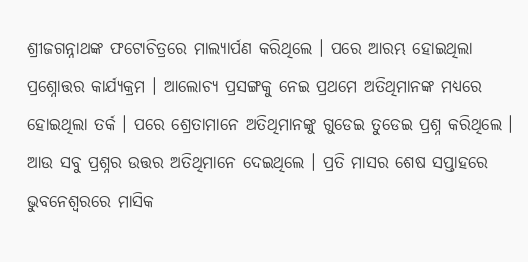ଶ୍ରୀଜଗନ୍ନାଥଙ୍କ ଫଟୋଚିତ୍ରରେ ମାଲ୍ୟାର୍ପଣ କରିଥିଲେ । ପରେ ଆରମ୍ଭ ହୋଇଥିଲା ପ୍ରଶ୍ନୋତ୍ତର କାର୍ଯ୍ୟକ୍ରମ । ଆଲୋଚ୍ୟ ପ୍ରସଙ୍ଗକୁ ନେଇ ପ୍ରଥମେ ଅତିଥିମାନଙ୍କ ମଧ୍ୟରେ ହୋଇଥିଲା ତର୍କ । ପରେ ଶ୍ରେତାମାନେ ଅତିଥିମାନଙ୍କୁ ଗୁଡେଇ ତୁଡେଇ ପ୍ରଶ୍ନ କରିଥିଲେ । ଆଉ ସବୁ ପ୍ରଶ୍ନର ଉତ୍ତର ଅତିଥିମାନେ ଦେଇଥିଲେ । ପ୍ରତି ମାସର ଶେଷ ସପ୍ତାହରେ ଭୁବନେଶ୍ୱରରେ ମାସିକ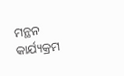ମନ୍ଥନ କାର୍ଯ୍ୟକ୍ରମ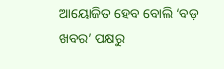ଆୟୋଜିତ ହେବ ବୋଲି ‘ବଡ଼ ଖବର’ ପକ୍ଷରୁ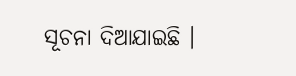ସୂଚନା ଦିଆଯାଇଛି ।